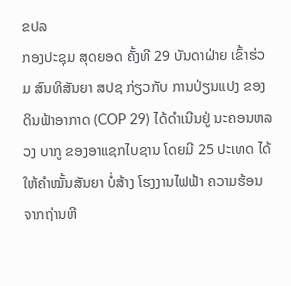ຂປລ
ກອງປະຊຸມ ສຸດຍອດ ຄັ້ງທີ 29 ບັນດາຝ່າຍ ເຂົ້າຮ່ວມ ສົນທິສັນຍາ ສປຊ ກ່ຽວກັບ ການປ່ຽນແປງ ຂອງດິນຟ້າອາກາດ (COP 29) ໄດ້ດຳເນີນຢູ່ ນະຄອນຫລວງ ບາກູ ຂອງອາແຊກໄບຊານ ໂດຍມີ 25 ປະເທດ ໄດ້ໃຫ້ຄຳໝັ້ນສັນຍາ ບໍ່ສ້າງ ໂຮງງານໄຟຟ້າ ຄວາມຮ້ອນ ຈາກຖ່ານຫີ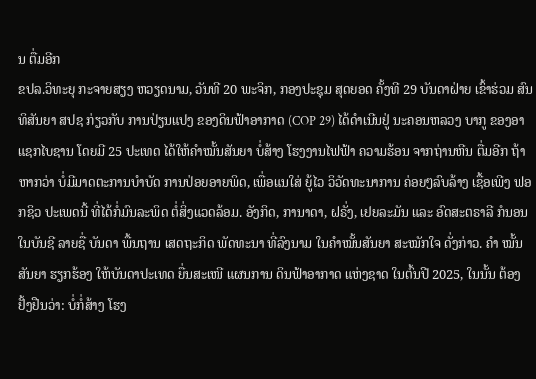ນ ຕື່ມອີກ
ຂປລ.ວິທະຍຸ ກະຈາຍສຽງ ຫວຽດນາມ, ວັນທີ 20 ພະຈິກ, ກອງປະຊຸມ ສຸດຍອດ ຄັ້ງທີ 29 ບັນດາຝ່າຍ ເຂົ້າຮ່ວມ ສົນທິສັນຍາ ສປຊ ກ່ຽວກັບ ການປ່ຽນແປງ ຂອງດິນຟ້າອາກາດ (COP 29) ໄດ້ດຳເນີນຢູ່ ນະຄອນຫລວງ ບາກູ ຂອງອາແຊກໄບຊານ ໂດຍມີ 25 ປະເທດ ໄດ້ໃຫ້ຄຳໝັ້ນສັນຍາ ບໍ່ສ້າງ ໂຮງງານໄຟຟ້າ ຄວາມຮ້ອນ ຈາກຖ່ານຫີນ ຕື່ມອີກ ຖ້າຫາກວ່າ ບໍ່ມີມາດຕະການບຳບັດ ການປ່ອຍອາຍພິດ, ເພື່ອແນໃສ່ ຍູ້ໄວ ວິວັດທະນາການ ຄ່ອຍໆລົບລ້າງ ເຊື້ອເພີງ ຟອກຊິວ ປະເພດນີ້ ທີ່ໄດ້ກໍ່ມົນລະພິດ ຕໍ່ສິ່ງແວດລ້ອມ. ອັງກິດ, ການາດາ, ຝຣັ່ງ, ເຢຍລະມັນ ແລະ ອົດສະຕຣາລີ ກໍນອນ ໃນບັນຊີ ລາຍຊື່ ບັນດາ ພື້ນຖານ ເສດຖະກິດ ພັດທະນາ ທີ່ລົງນາມ ໃນຄຳໝັ້ນສັນຍາ ສະໝັກໃຈ ດັ່ງກ່າວ. ຄຳ ໝັ້ນສັນຍາ ຮຽກຮ້ອງ ໃຫ້ບັນດາປະເທດ ຍື່ນສະເໜີ ແຜນການ ດິນຟ້າອາກາດ ແຫ່ງຊາດ ໃນຕົ້ນປີ 2025, ໃນນັ້ນ ຕ້ອງຢັ້ງຢືນວ່າ: ບໍ່ກໍ່ສ້າງ ໂຮງ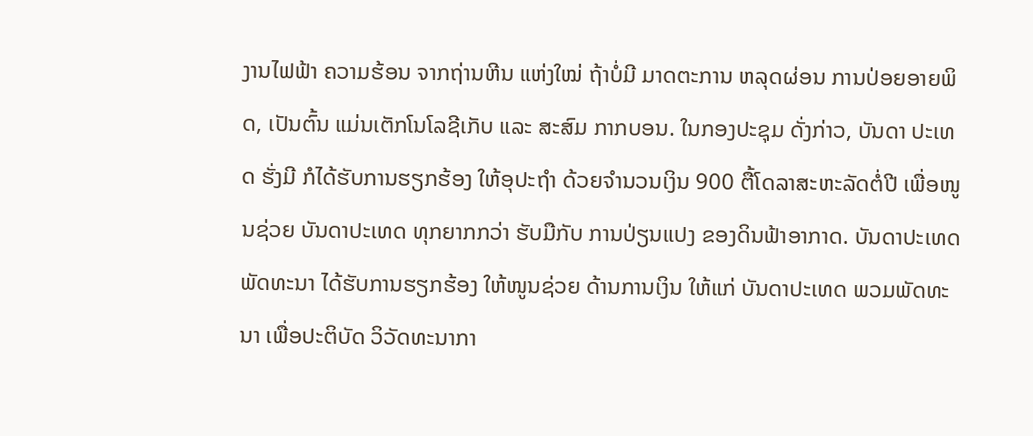ງານໄຟຟ້າ ຄວາມຮ້ອນ ຈາກຖ່ານຫີນ ແຫ່ງໃໝ່ ຖ້າບໍ່ມີ ມາດຕະການ ຫລຸດຜ່ອນ ການປ່ອຍອາຍພິດ, ເປັນຕົ້ນ ແມ່ນເຕັກໂນໂລຊີເກັບ ແລະ ສະສົມ ກາກບອນ. ໃນກອງປະຊຸມ ດັ່ງກ່າວ, ບັນດາ ປະເທດ ຮັ່ງມີ ກໍໄດ້ຮັບການຮຽກຮ້ອງ ໃຫ້ອຸປະຖຳ ດ້ວຍຈຳນວນເງິນ 900 ຕື້ໂດລາສະຫະລັດຕໍ່ປີ ເພື່ອໜູນຊ່ວຍ ບັນດາປະເທດ ທຸກຍາກກວ່າ ຮັບມືກັບ ການປ່ຽນແປງ ຂອງດິນຟ້າອາກາດ. ບັນດາປະເທດ ພັດທະນາ ໄດ້ຮັບການຮຽກຮ້ອງ ໃຫ້ໜູນຊ່ວຍ ດ້ານການເງິນ ໃຫ້ແກ່ ບັນດາປະເທດ ພວມພັດທະນາ ເພື່ອປະຕິບັດ ວິວັດທະນາກາ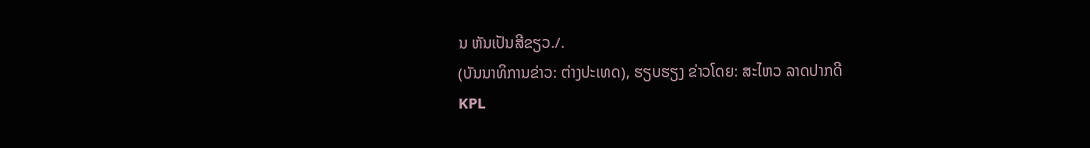ນ ຫັນເປັນສີຂຽວ./.
(ບັນນາທິການຂ່າວ: ຕ່າງປະເທດ), ຮຽບຮຽງ ຂ່າວໂດຍ: ສະໄຫວ ລາດປາກດີ
KPL